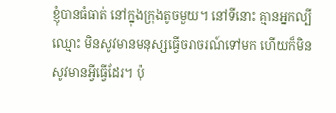ខ្ញុំបានធំធាត់ នៅក្នុងក្រុងតូចមួយ។ នៅទីនោះ គ្មានអ្នកល្បីឈ្មោះ មិនសូវមានមនុស្សធ្វើចរាចរណ៍ទៅមក ហើយក៏មិនសូវមានអ្វីធ្វើដែរ។ ប៉ុ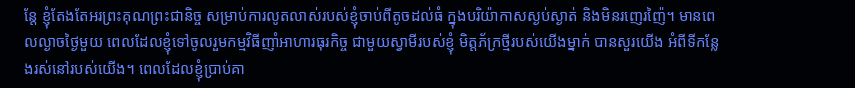ន្តែ ខ្ញុំតែងតែអរព្រះគុណព្រះជានិច្ច សម្រាប់ការលូតលាស់របស់ខ្ញុំចាប់ពីតូចដល់ធំ ក្នុងបរិយ៉ាកាសស្ងប់ស្ងាត់ និងមិនរញេរញ៉ៃ។ មានពេលល្ងាចថ្ងៃមួយ ពេលដែលខ្ញុំទៅចូលរួមកម្មវិធីញាំអាហារធុរកិច្ច ជាមួយស្វាមីរបស់ខ្ញុំ មិត្តភ័ក្រថ្មីរបស់យើងម្នាក់ បានសួរយើង អំពីទីកន្លែងរស់នៅរបស់យើង។ ពេលដែលខ្ញុំប្រាប់គា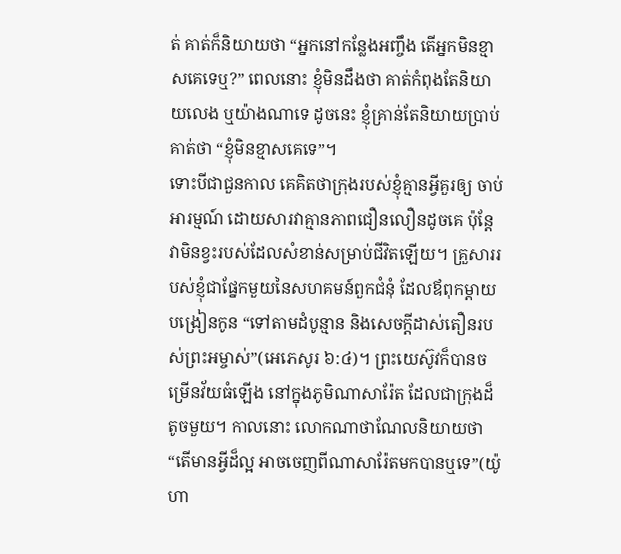ត់ គាត់ក៏និយាយថា “អ្នកនៅកន្លែងអញ្ចឹង តើអ្នកមិនខ្មាសគេទេឬ?” ពេលនោះ ខ្ញុំមិនដឹងថា គាត់កំពុងតែនិយាយលេង ឬយ៉ាងណាទេ ដូចនេះ ខ្ញុំគ្រាន់តែនិយាយប្រាប់គាត់ថា “ខ្ញុំមិនខ្មាសគេទេ”។
ទោះបីជាជួនកាល គេគិតថាក្រុងរបស់ខ្ញុំគ្មានអ្វីគួរឲ្យ ចាប់អារម្មណ៍ ដោយសារវាគ្មានភាពជឿនលឿនដូចគេ ប៉ុន្តែ វាមិនខ្វះរបស់ដែលសំខាន់សម្រាប់ជីវិតឡើយ។ គ្រួសាររបស់ខ្ញុំជាផ្នែកមួយនៃសហគមន៍ពួកជំនុំ ដែលឪពុកម្តាយបង្រៀនកូន “ទៅតាមដំបូន្មាន និងសេចក្តីដាស់តឿនរបស់ព្រះអម្ចាស់”(អេភេសូរ ៦:៤)។ ព្រះយេស៊ូវក៏បានចម្រើនវ័យធំឡើង នៅក្នុងភូមិណាសារ៉ែត ដែលជាក្រុងដ៏តូចមួយ។ កាលនោះ លោកណាថាណែលនិយាយថា “តើមានអ្វីដ៏ល្អ អាចចេញពីណាសារ៉ែតមកបានឬទេ”(យ៉ូហា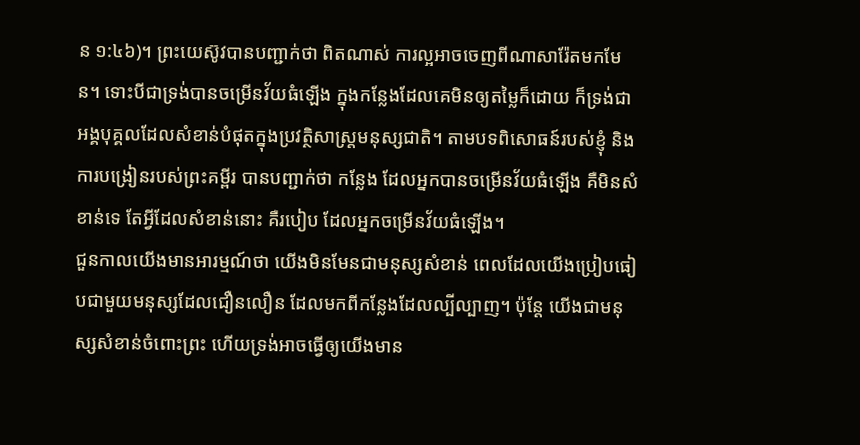ន ១:៤៦)។ ព្រះយេស៊ូវបានបញ្ជាក់ថា ពិតណាស់ ការល្អអាចចេញពីណាសារ៉ែតមកមែន។ ទោះបីជាទ្រង់បានចម្រើនវ័យធំឡើង ក្នុងកន្លែងដែលគេមិនឲ្យតម្លៃក៏ដោយ ក៏ទ្រង់ជាអង្គបុគ្គលដែលសំខាន់បំផុតក្នុងប្រវត្ថិសាស្រ្តមនុស្សជាតិ។ តាមបទពិសោធន៍របស់ខ្ញុំ និងការបង្រៀនរបស់ព្រះគម្ពីរ បានបញ្ជាក់ថា កន្លែង ដែលអ្នកបានចម្រើនវ័យធំឡើង គឺមិនសំខាន់ទេ តែអ្វីដែលសំខាន់នោះ គឺរបៀប ដែលអ្នកចម្រើនវ័យធំឡើង។
ជួនកាលយើងមានអារម្មណ៍ថា យើងមិនមែនជាមនុស្សសំខាន់ ពេលដែលយើងប្រៀបធៀបជាមួយមនុស្សដែលជឿនលឿន ដែលមកពីកន្លែងដែលល្បីល្បាញ។ ប៉ុន្តែ យើងជាមនុស្សសំខាន់ចំពោះព្រះ ហើយទ្រង់អាចធ្វើឲ្យយើងមាន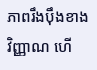ភាពរឹងប៉ឹងខាងវិញ្ញាណ ហើ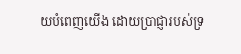យបំពេញយើង ដោយប្រាជ្ញារបស់ទ្រ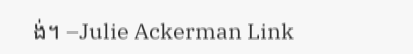ង់។ –Julie Ackerman Link